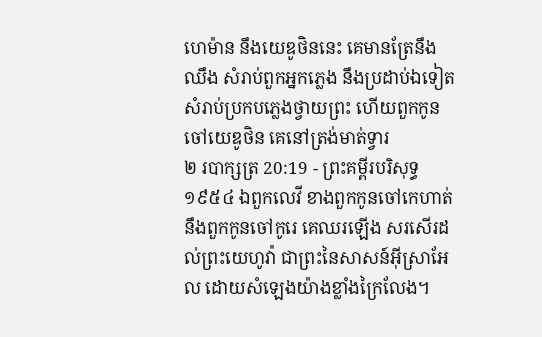ហេម៉ាន នឹងយេឌូថិននេះ គេមានត្រែនឹងឈឹង សំរាប់ពួកអ្នកភ្លេង នឹងប្រដាប់ឯទៀតសំរាប់ប្រកបភ្លេងថ្វាយព្រះ ហើយពួកកូនចៅយេឌូថិន គេនៅត្រង់មាត់ទ្វារ
២ របាក្សត្រ 20:19 - ព្រះគម្ពីរបរិសុទ្ធ ១៩៥៤ ឯពួកលេវី ខាងពួកកូនចៅកេហាត់ នឹងពួកកូនចៅកូរេ គេឈរឡើង សរសើរដល់ព្រះយេហូវ៉ា ជាព្រះនៃសាសន៍អ៊ីស្រាអែល ដោយសំឡេងយ៉ាងខ្លាំងក្រៃលែង។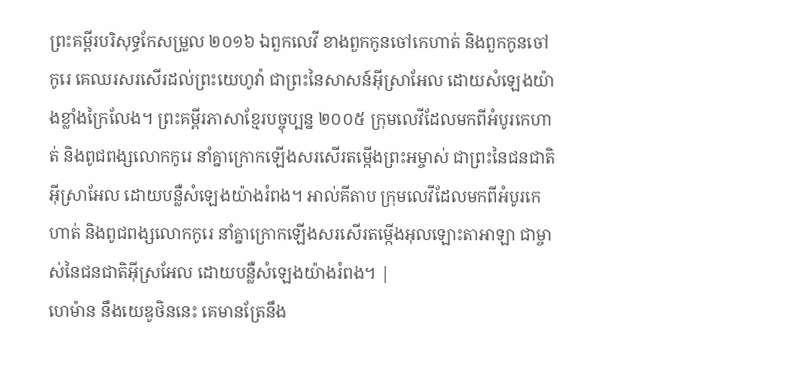ព្រះគម្ពីរបរិសុទ្ធកែសម្រួល ២០១៦ ឯពួកលេវី ខាងពួកកូនចៅកេហាត់ និងពួកកូនចៅកូរេ គេឈរសរសើរដល់ព្រះយេហូវ៉ា ជាព្រះនៃសាសន៍អ៊ីស្រាអែល ដោយសំឡេងយ៉ាងខ្លាំងក្រៃលែង។ ព្រះគម្ពីរភាសាខ្មែរបច្ចុប្បន្ន ២០០៥ ក្រុមលេវីដែលមកពីអំបូរកេហាត់ និងពូជពង្សលោកកូរេ នាំគ្នាក្រោកឡើងសរសើរតម្កើងព្រះអម្ចាស់ ជាព្រះនៃជនជាតិអ៊ីស្រាអែល ដោយបន្លឺសំឡេងយ៉ាងរំពង។ អាល់គីតាប ក្រុមលេវីដែលមកពីអំបូរកេហាត់ និងពូជពង្សលោកកូរេ នាំគ្នាក្រោកឡើងសរសើរតម្កើងអុលឡោះតាអាឡា ជាម្ចាស់នៃជនជាតិអ៊ីស្រអែល ដោយបន្លឺសំឡេងយ៉ាងរំពង។ |
ហេម៉ាន នឹងយេឌូថិននេះ គេមានត្រែនឹង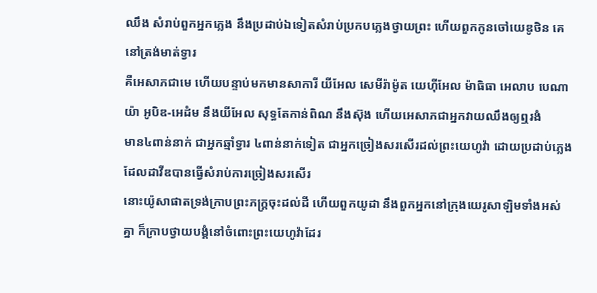ឈឹង សំរាប់ពួកអ្នកភ្លេង នឹងប្រដាប់ឯទៀតសំរាប់ប្រកបភ្លេងថ្វាយព្រះ ហើយពួកកូនចៅយេឌូថិន គេនៅត្រង់មាត់ទ្វារ
គឺអេសាភជាមេ ហើយបន្ទាប់មកមានសាការី យីអែល សេមីរ៉ាម៉ូត យេហ៊ីអែល ម៉ាធិធា អេលាប បេណាយ៉ា អូបិឌ-អេដំម នឹងយីអែល សុទ្ធតែកាន់ពិណ នឹងស៊ុង ហើយអេសាភជាអ្នកវាយឈឹងឲ្យឮរងំ
មាន៤ពាន់នាក់ ជាអ្នកឆ្មាំទ្វារ ៤ពាន់នាក់ទៀត ជាអ្នកច្រៀងសរសើរដល់ព្រះយេហូវ៉ា ដោយប្រដាប់ភ្លេង ដែលដាវីឌបានធ្វើសំរាប់ការច្រៀងសរសើរ
នោះយ៉ូសាផាតទ្រង់ក្រាបព្រះភក្ត្រចុះដល់ដី ហើយពួកយូដា នឹងពួកអ្នកនៅក្រុងយេរូសាឡិមទាំងអស់គ្នា ក៏ក្រាបថ្វាយបង្គំនៅចំពោះព្រះយេហូវ៉ាដែរ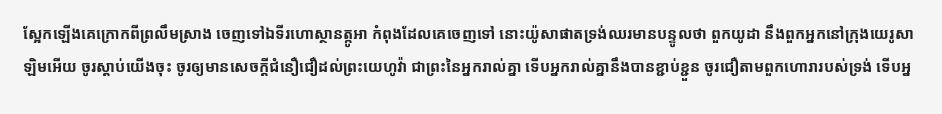ស្អែកឡើងគេក្រោកពីព្រលឹមស្រាង ចេញទៅឯទីរហោស្ថានត្កូអា កំពុងដែលគេចេញទៅ នោះយ៉ូសាផាតទ្រង់ឈរមានបន្ទូលថា ពួកយូដា នឹងពួកអ្នកនៅក្រុងយេរូសាឡិមអើយ ចូរស្តាប់យើងចុះ ចូរឲ្យមានសេចក្ដីជំនឿជឿដល់ព្រះយេហូវ៉ា ជាព្រះនៃអ្នករាល់គ្នា ទើបអ្នករាល់គ្នានឹងបានខ្ជាប់ខ្ជួន ចូរជឿតាមពួកហោរារបស់ទ្រង់ ទើបអ្ន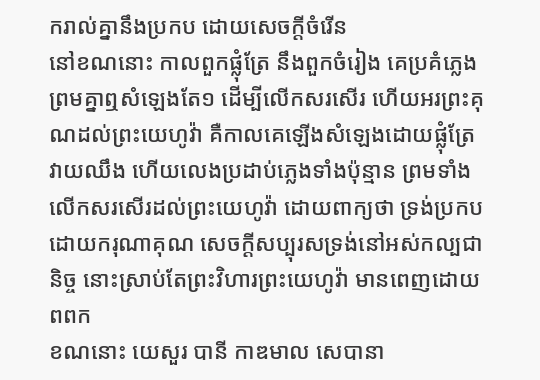ករាល់គ្នានឹងប្រកប ដោយសេចក្ដីចំរើន
នៅខណនោះ កាលពួកផ្លុំត្រែ នឹងពួកចំរៀង គេប្រគំភ្លេងព្រមគ្នាឮសំឡេងតែ១ ដើម្បីលើកសរសើរ ហើយអរព្រះគុណដល់ព្រះយេហូវ៉ា គឺកាលគេឡើងសំឡេងដោយផ្លុំត្រែ វាយឈឹង ហើយលេងប្រដាប់ភ្លេងទាំងប៉ុន្មាន ព្រមទាំងលើកសរសើរដល់ព្រះយេហូវ៉ា ដោយពាក្យថា ទ្រង់ប្រកបដោយករុណាគុណ សេចក្ដីសប្បុរសទ្រង់នៅអស់កល្បជានិច្ច នោះស្រាប់តែព្រះវិហារព្រះយេហូវ៉ា មានពេញដោយពពក
ខណនោះ យេសួរ បានី កាឌមាល សេបានា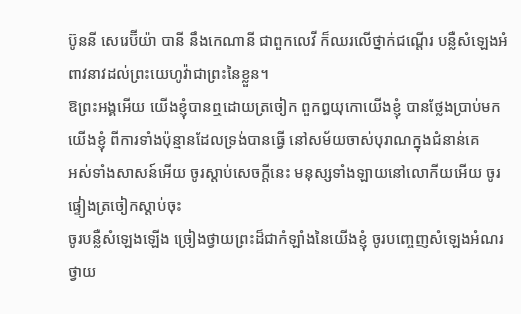ប៊ូននី សេរេប៊ីយ៉ា បានី នឹងកេណានី ជាពួកលេវី ក៏ឈរលើថ្នាក់ជណ្តើរ បន្លឺសំឡេងអំពាវនាវដល់ព្រះយេហូវ៉ាជាព្រះនៃខ្លួន។
ឱព្រះអង្គអើយ យើងខ្ញុំបានឮដោយត្រចៀក ពួកឰយុកោយើងខ្ញុំ បានថ្លែងប្រាប់មកយើងខ្ញុំ ពីការទាំងប៉ុន្មានដែលទ្រង់បានធ្វើ នៅសម័យចាស់បុរាណក្នុងជំនាន់គេ
អស់ទាំងសាសន៍អើយ ចូរស្តាប់សេចក្ដីនេះ មនុស្សទាំងឡាយនៅលោកីយអើយ ចូរផ្ទៀងត្រចៀកស្តាប់ចុះ
ចូរបន្លឺសំឡេងឡើង ច្រៀងថ្វាយព្រះដ៏ជាកំឡាំងនៃយើងខ្ញុំ ចូរបញ្ចេញសំឡេងអំណរថ្វាយ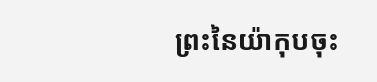ព្រះនៃយ៉ាកុបចុះ